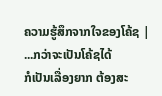ຄວາມຮູ້ສຶກຈາກໃຈຂອງໂຄ້ຊ |
...ກວ່າຈະເປັນໂຄ້ຊໄດ້
ກໍເປັນເລື່ອງຍາກ ຕ້ອງສະ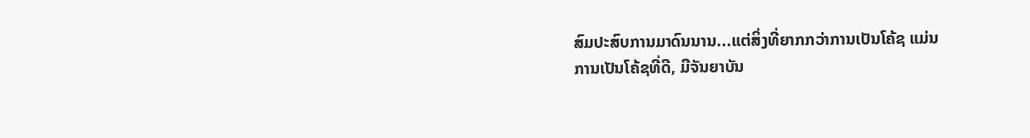ສົມປະສົບການມາດົນນານ...ແຕ່ສິ່ງທີ່ຍາກກວ່າການເປັນໂຄ້ຊ ແມ່ນ
ການເປັນໂຄ້ຊທີ່ດີ, ມີຈັນຍາບັນ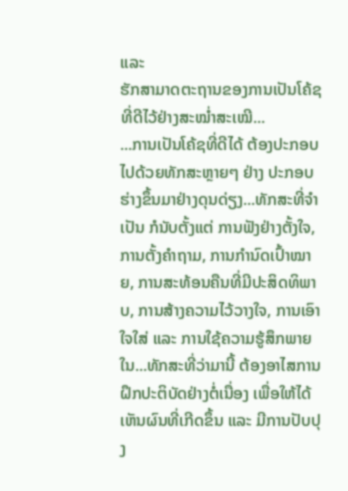ແລະ
ຮັກສາມາດຕະຖານຂອງການເປັນໂຄ້ຊທີ່ດີໄວ້ຢ່າງສະໝ່ຳສະເໝີ...
...ການເປັນໂຄ້ຊທີ່ດີໄດ້ ຕ້ອງປະກອບໄປດ້ວຍທັກສະຫຼາຍໆ ຢ່າງ ປະກອບຮ່າງຂຶ້ນມາຢ່າງດຸນດ່ຽງ...ທັກສະທີ່ຈຳເປັນ ກໍນັບຕັ້ງແຕ່ ການຟັງຢ່າງຕັ້ງໃຈ, ການຕັ້ງຄຳຖາມ, ການກຳນົດເປົ້າໝາຍ, ການສະທ້ອນຄືນທີ່ມີປະສິດທິພາບ, ການສ້າງຄວາມໄວ້ວາງໃຈ, ການເອົາໃຈໃສ່ ແລະ ການໃຊ້ຄວາມຮູ້ສຶກພາຍໃນ...ທັກສະທີ່ວ່າມານີ້ ຕ້ອງອາໄສການຝຶກປະຕິບັດຢ່າງຕໍ່ເນື່ອງ ເພື່ອໃຫ້ໄດ້ເຫັນຜົນທີ່ເກີດຂຶ້ນ ແລະ ມີການປັບປຸງ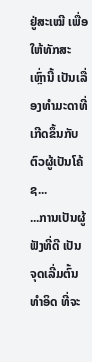ຢູ່ສະເໝີ ເພື່ອໃຫ້ທັກສະເຫຼົ່ານີ້ ເປັນເລື່ອງທຳມະດາທີ່ເກີດຂຶ້ນກັບຕົວຜູ້ເປັນໂຄ້ຊ...
...ການເປັນຜູ້ຟັງທີ່ດີ ເປັນຈຸດເລີ່ມຕົ້ນທຳອິດ ທີ່ຈະ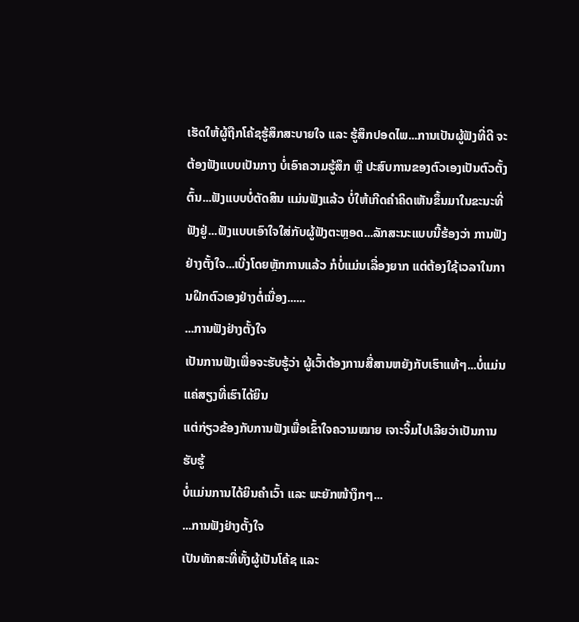ເຮັດໃຫ້ຜູ້ຖືກໂຄ້ຊຮູ້ສຶກສະບາຍໃຈ ແລະ ຮູ້ສຶກປອດໄພ...ການເປັນຜູ້ຟັງທີ່ດີ ຈະຕ້ອງຟັງແບບເປັນກາງ ບໍ່ເອົາຄວາມຮູ້ສຶກ ຫຼື ປະສົບການຂອງຕົວເອງເປັນຕົວຕັ້ງຕົ້ນ...ຟັງແບບບໍ່ຕັດສິນ ແມ່ນຟັງແລ້ວ ບໍ່ໃຫ້ເກີດຄຳຄິດເຫັນຂຶ້ນມາໃນຂະນະທີ່ຟັງຢູ່...ຟັງແບບເອົາໃຈໃສ່ກັບຜູ້ຟັງຕະຫຼອດ...ລັກສະນະແບບນີ້ຮ້ອງວ່າ ການຟັງຢ່າງຕັ້ງໃຈ...ເບີ່ງໂດຍຫຼັກການແລ້ວ ກໍບໍ່ແມ່ນເລື່ອງຍາກ ແຕ່ຕ້ອງໃຊ້ເວລາໃນການຝຶກຕົວເອງຢ່າງຕໍ່ເນື່ອງ......
...ການຟັງຢ່າງຕັ້ງໃຈ
ເປັນການຟັງເພື່ອຈະຮັບຮູ້ວ່າ ຜູ້ເວົ້າຕ້ອງການສື່ສານຫຍັງກັບເຮົາແທ້ໆ...ບໍ່ແມ່ນແຄ່ສຽງທີ່ເຮົາໄດ້ຍິນ
ແຕ່ກ່ຽວຂ້ອງກັບການຟັງເພື່ອເຂົ້າໃຈຄວາມໝາຍ ເຈາະຈິ້ມໄປເລີຍວ່າເປັນການຮັບຮູ້
ບໍ່ແມ່ນການໄດ້ຍິນຄຳເວົ້າ ແລະ ພະຍັກໜ້າງຶກໆ...
...ການຟັງຢ່າງຕັ້ງໃຈ
ເປັນທັກສະທີ່ທັ້ງຜູ້ເປັນໂຄ້ຊ ແລະ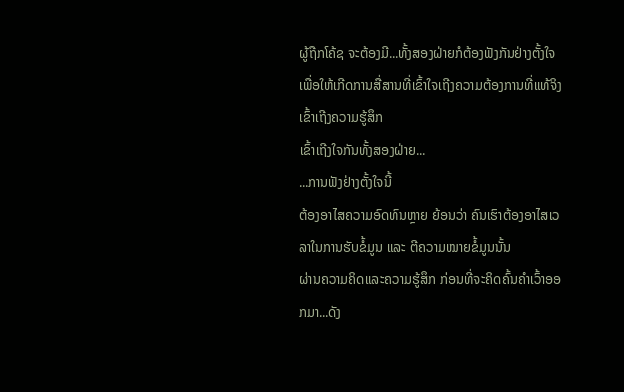ຜູ້ຖືກໂຄ້ຊ ຈະຕ້ອງມີ...ທັ້ງສອງຝ່າຍກໍຕ້ອງຟັງກັນຢ່າງຕັ້ງໃຈ
ເພື່ອໃຫ້ເກີດການສື່ສານທີ່ເຂົ້າໃຈເຖີງຄວາມຕ້ອງການທີ່ແທ້ຈິງ ເຂົ້າເຖີງຄວາມຮູ້ສຶກ
ເຂົ້າເຖີງໃຈກັນທັ້ງສອງຝ່າຍ...
...ການຟັງຢ່າງຕັ້ງໃຈນີ້
ຕ້ອງອາໄສຄວາມອົດທົນຫຼາຍ ຍ້ອນວ່າ ຄົນເຮົາຕ້ອງອາໄສເວລາໃນການຮັບຂໍ້ມູນ ແລະ ຕີຄວາມໝາຍຂໍ້ມູນນັ້ນ
ຜ່ານຄວາມຄິດແລະຄວາມຮູ້ສຶກ ກ່ອນທີ່ຈະຄິດຄົ້ນຄຳເວົ້າອອກມາ...ດັງ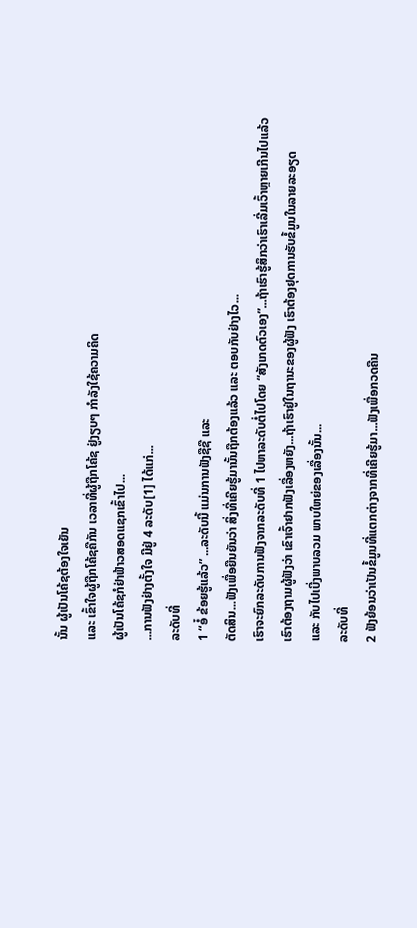ນັ້ນ ຜູ້ເປັນໂຄ້ຊຕ້ອງໃຈເຍັນ
ແລະ ເຂົ້າໃຈຜູ້ຖືກໂຄ້ຊຄືກັນ ເວລາທີ່ຜູ້ຖືກໂຄ້ຊ ຢູ່ງຽບໆ ກຳລັງໃຊ້ຄວາມຄິດ
ຜູ້ເປັນໂຄ້ຊກໍຢ່າຟ້າວສອດແຊກເຂົ້າໄປ...
...ການຟັງຢ່າງຕັ້ງໃຈ ມີຢູ່ 4 ລະດັບ[1] ໄດ້ແກ່...
ລະດັບທີ່
1 “ອໍ໋ ຂ້ອຍຮູ້ແລ້ວ” ...ລະດັບນີ້ ແມ່ນການຟັງຊືຊື ແລະ
ຕັດສິນ...ຟັງເພື່ອຍືນຍັນວ່າ ສິ່ງທີ່ເຄີຍຮູ້ມານັ້ນຖືກຕ້ອງແລ້ວ ແລະ ຕອບກັບຢ່າງໄວ...
ເຮົາຈະຍົກລະດັບການຟັງຈາກລະດັບທີ່ 1 ໄປຫາລະດັບຕໍ່ໄປໂດຍ “ສັງເກດຕົວເອງ”...ຖ້າເຮົາຮູ້ສຶກວ່າເຮົາເລີ່ມເວົ້າຫຼາຍເກີນໄປແລ້ວ
ເຮົາຕ້ອງຖາມຜູ້ຟັງວ່າ ເຂົາເຈົ້າຢາກຟັງເລື່ອງຫຍັງ...ຖ້າເຮົາຢູ່ໃນຖານະຂອງຜູ້ຟັງ ເຮົາຕ້ອງຢຸດການຮັບຂໍ້ມູນໃນລາຍລະອຽດ
ແລະ ກັບໄປເບີ່ງພາບລວມ ພາບໃຫຍ່ຂອງເລື່ອງນັ້ນ...
ລະດັບທີ່
2 ຟັງຍ້ອນວ່າເປັນຂໍ້ມູນທີ່ແຕກຕ່າງຈາກທີ່ເຄີຍຮູ້ມາ...ຟັງເພື່ອກວດຄືນ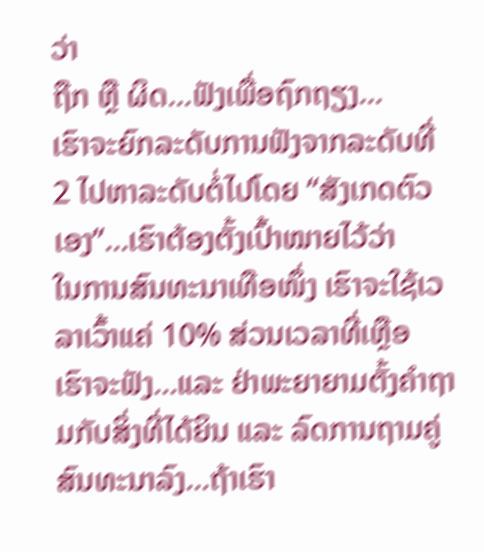ວ່າ
ຖືກ ຫຼື ຜິດ...ຟັງເພື່ອຖົກຖຽງ...
ເຮົາຈະຍົກລະດັບການຟັງຈາກລະດັບທີ່ 2 ໄປຫາລະດັບຕໍ່ໄປໂດຍ “ສັງເກດຕົວເອງ”...ເຮົາຕ້ອງຕັ້ງເປົ້າໝາຍໄວ້ວ່າ
ໃນການສົນທະນາເທືອໜຶ່ງ ເຮົາຈະໃຊ້ເວລາເວົ້າແຄ່ 10% ສ່ວນເວລາທີ່ເຫຼືອ
ເຮົາຈະຟັງ...ແລະ ຢ່າພະຍາຍາມຕັ້ງຄຳຖາມກັບສິ່ງທີ່ໄດ້ຍິນ ແລະ ລົດການຖາມຄູ່ສົນທະນາລົງ...ຖ້າເຮົາ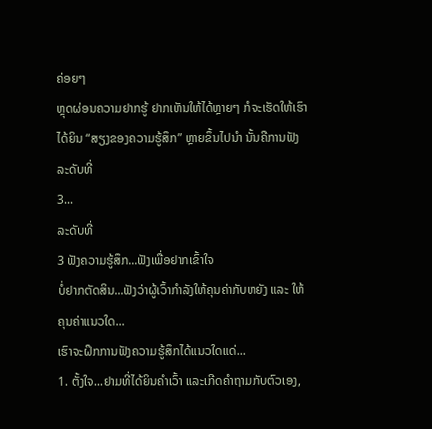ຄ່ອຍໆ
ຫຼຸດຜ່ອນຄວາມຢາກຮູ້ ຢາກເຫັນໃຫ້ໄດ້ຫຼາຍໆ ກໍຈະເຮັດໃຫ້ເຮົາໄດ້ຍິນ “ສຽງຂອງຄວາມຮູ້ສຶກ” ຫຼາຍຂຶ້ນໄປນຳ ນັ້ນຄືການຟັງລະດັບທີ່
3...
ລະດັບທີ່
3 ຟັງຄວາມຮູ້ສຶກ...ຟັງເພື່ອຢາກເຂົ້າໃຈ
ບໍ່ຢາກຕັດສິນ...ຟັງວ່າຜູ້ເວົ້າກຳລັງໃຫ້ຄຸນຄ່າກັບຫຍັງ ແລະ ໃຫ້ຄຸນຄ່າແນວໃດ...
ເຮົາຈະຝຶກການຟັງຄວາມຮູ້ສຶກໄດ້ແນວໃດແດ່...
1. ຕັ້ງໃຈ...ຢາມທີ່ໄດ້ຍິນຄຳເວົ້າ ແລະເກີດຄຳຖາມກັບຕົວເອງ,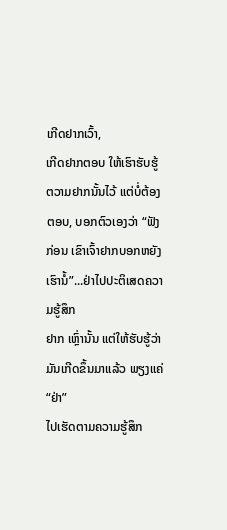ເກີດຢາກເວົ້າ,
ເກີດຢາກຕອບ ໃຫ້ເຮົາຮັບຮູ້ຕວາມຢາກນັ້ນໄວ້ ແຕ່ບໍ່ຕ້ອງຕອບ, ບອກຕົວເອງວ່າ “ຟັງກ່ອນ ເຂົາເຈົ້າຢາກບອກຫຍັງເຮົານໍ້”...ຢ່າໄປປະຕິເສດຄວາມຮູ້ສຶກ
ຢາກ ເຫຼົ່ານັ້ນ ແຕ່ໃຫ້ຮັບຮູ້ວ່າມັນເກີດຂຶ້ນມາແລ້ວ ພຽງແຄ່ “ຢ່າ”
ໄປເຮັດຕາມຄວາມຮູ້ສຶກ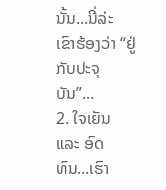ນັ້ນ...ນີ່ລ່ະ ເຂົາຮ້ອງວ່າ “ຢູ່ກັບປະຈຸບັນ”...
2. ໃຈເຍັນ ແລະ ອົດທົນ...ເຮົາ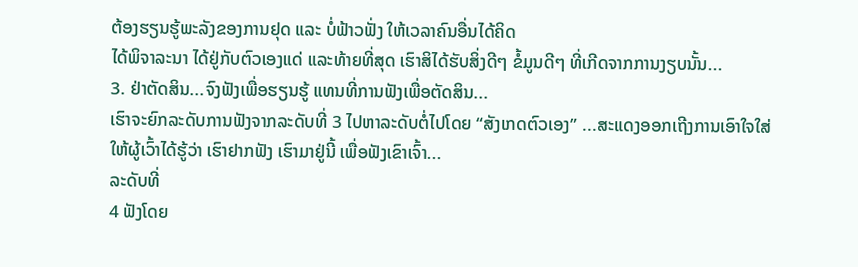ຕ້ອງຮຽນຮູ້ພະລັງຂອງການຢຸດ ແລະ ບໍ່ຟ້າວຟັ່ງ ໃຫ້ເວລາຄົນອື່ນໄດ້ຄິດ
ໄດ້ພິຈາລະນາ ໄດ້ຢູ່ກັບຕົວເອງແດ່ ແລະທ້າຍທີ່ສຸດ ເຮົາສິໄດ້ຮັບສິ່ງດີໆ ຂໍ້ມູນດີໆ ທີ່ເກີດຈາກການງຽບນັ້ນ...
3. ຢ່າຕັດສິນ...ຈົງຟັງເພື່ອຮຽນຮູ້ ແທນທີ່ການຟັງເພື່ອຕັດສິນ...
ເຮົາຈະຍົກລະດັບການຟັງຈາກລະດັບທີ່ 3 ໄປຫາລະດັບຕໍ່ໄປໂດຍ “ສັງເກດຕົວເອງ” ...ສະແດງອອກເຖີງການເອົາໃຈໃສ່
ໃຫ້ຜູ້ເວົ້າໄດ້ຮູ້ວ່າ ເຮົາຢາກຟັງ ເຮົາມາຢູ່ນີ້ ເພື່ອຟັງເຂົາເຈົ້າ...
ລະດັບທີ່
4 ຟັງໂດຍ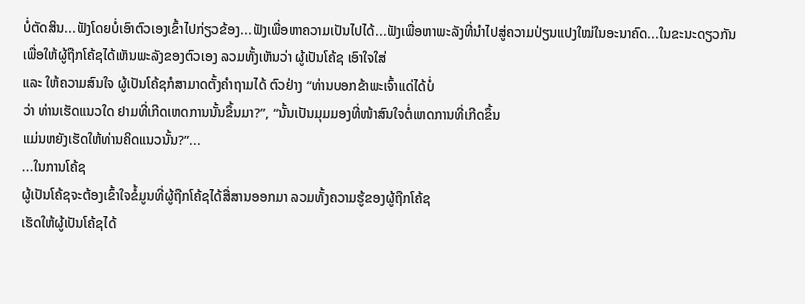ບໍ່ຕັດສິນ...ຟັງໂດຍບໍ່ເອົາຕົວເອງເຂົ້າໄປກ່ຽວຂ້ອງ...ຟັງເພື່ອຫາຄວາມເປັນໄປໄດ້...ຟັງເພື່ອຫາພະລັງທີ່ນຳໄປສູ່ຄວາມປ່ຽນແປງໃໝ່ໃນອະນາຄົດ...ໃນຂະນະດຽວກັນ
ເພື່ອໃຫ້ຜູ້ຖືກໂຄ້ຊໄດ້ເຫັນພະລັງຂອງຕົວເອງ ລວມທັ້ງເຫັນວ່າ ຜູ້ເປັນໂຄ້ຊ ເອົາໃຈໃສ່
ແລະ ໃຫ້ຄວາມສົນໃຈ ຜູ້ເປັນໂຄ້ຊກໍສາມາດຕັ້ງຄຳຖາມໄດ້ ຕົວຢ່າງ “ທ່ານບອກຂ້າພະເຈົ້າແດ່ໄດ້ບໍ່
ວ່າ ທ່ານເຮັດແນວໃດ ຢາມທີ່ເກີດເຫດການນັ້ນຂຶ້ນມາ?”, “ນັ້ນເປັນມຸມມອງທີ່ໜ້າສົນໃຈຕໍ່ເຫດການທີ່ເກີດຂຶ້ນ
ແມ່ນຫຍັງເຮັດໃຫ້ທ່ານຄິດແນວນັ້ນ?”...
...ໃນການໂຄ້ຊ
ຜູ້ເປັນໂຄ້ຊຈະຕ້ອງເຂົ້າໃຈຂໍ້ມູນທີ່ຜູ້ຖືກໂຄ້ຊໄດ້ສື່ສານອອກມາ ລວມທັ້ງຄວາມຮູ້ຂອງຜູ້ຖືກໂຄ້ຊ
ເຮັດໃຫ້ຜູ້ເປັນໂຄ້ຊໄດ້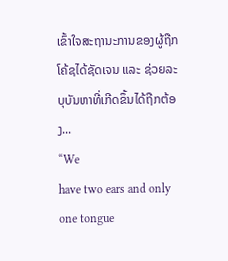ເຂົ້າໃຈສະຖານະການຂອງຜູ້ຖືກໂຄ້ຊໄດ້ຊັດເຈນ ແລະ ຊ່ວຍລະບຸບັນຫາທີ່ເກີດຂຶ້ນໄດ້ຖືກຕ້ອງ...
“We
have two ears and only one tongue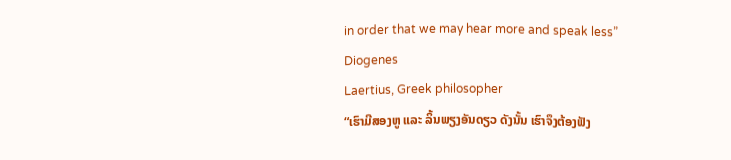in order that we may hear more and speak less”
Diogenes
Laertius, Greek philosopher
“ເຮົາມີສອງຫູ ແລະ ລິ້ນພຽງອັນດຽວ ດັງນັ້ນ ເຮົາຈຶງຕ້ອງຟັງ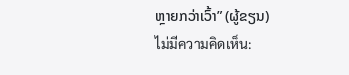ຫຼາຍກວ່າເວົ້າ” (ຜູ້ຂຽນ)
ไม่มีความคิดเห็น: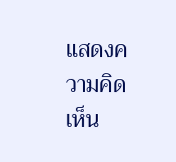แสดงความคิดเห็น